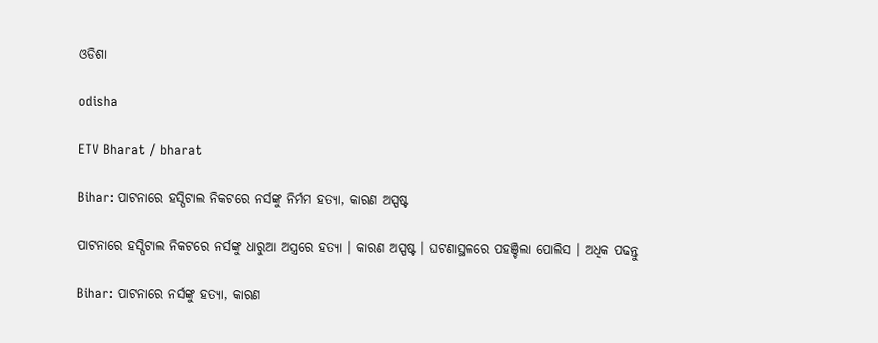ଓଡିଶା

odisha

ETV Bharat / bharat

Bihar: ପାଟନାରେ ହସ୍ପିଟାଲ ନିକଟରେ ନର୍ସଙ୍କୁ ନିର୍ମମ ହତ୍ୟା, କାରଣ ଅସ୍ପଷ୍ଟ

ପାଟନାରେ ହସ୍ପିଟାଲ ନିକଟରେ ନର୍ସଙ୍କୁ ଧାରୁଆ ଅସ୍ତ୍ରରେ ହତ୍ୟା । କାରଣ ଅସ୍ପଷ୍ଟ । ଘଟଣାସ୍ଥଳରେ ପହଞ୍ଚିଲା ପୋଲିସ । ଅଧିକ ପଢନ୍ତୁ

Bihar: ପାଟନାରେ ନର୍ସଙ୍କୁ ହତ୍ୟା, କାରଣ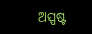ଅସ୍ପଷ୍ଟ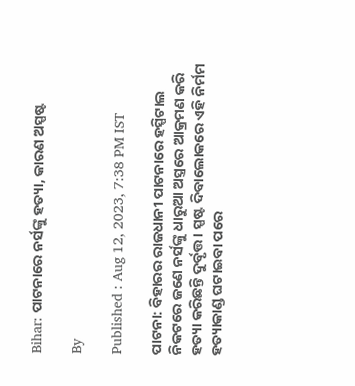Bihar: ପାଟନାରେ ନର୍ସଙ୍କୁ ହତ୍ୟା, କାରଣ ଅସ୍ପଷ୍ଟ

By

Published : Aug 12, 2023, 7:38 PM IST

ପାଟନା: ବିହାରର ରାଜଧାନୀ ପାଟନାରେ ହସ୍ପିଟାଲ ନିକଟରେ ଜଣେ ନର୍ସଙ୍କୁ ଧାରୁଆ ଅସ୍ତ୍ରରେ ଆକ୍ରମଣ କରି ହତ୍ୟା କରିଛନ୍ତି ଦୁର୍ବୃତ୍ତ । ସ୍ପଷ୍ଟ ଦିବାଲୋକରେ ଏହି ନିର୍ମମ ହତ୍ୟାକାଣ୍ଡ ଘଟାଇବା ପରେ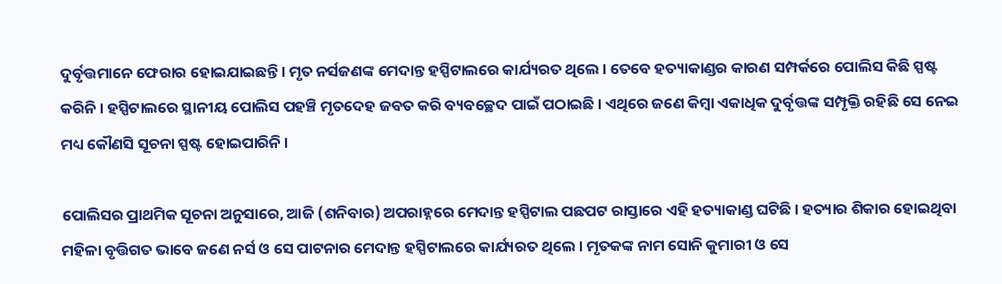ଦୁର୍ବୃତ୍ତମାନେ ଫେରାର ହୋଇଯାଇଛନ୍ତି । ମୃତ ନର୍ସଜଣଙ୍କ ମେଦାନ୍ତ ହସ୍ପିଟାଲରେ କାର୍ଯ୍ୟରତ ଥିଲେ । ତେବେ ହତ୍ୟାକାଣ୍ଡର କାରଣ ସମ୍ପର୍କରେ ପୋଲିସ କିଛି ସ୍ପଷ୍ଟ କରିନି । ହସ୍ପିଟାଲରେ ସ୍ଥାନୀୟ ପୋଲିସ ପହଞ୍ଚି ମୃତଦେହ ଜବତ କରି ବ୍ୟବଚ୍ଛେଦ ପାଇଁ ପଠାଇଛି । ଏଥିରେ ଜଣେ କିମ୍ବା ଏକାଧିକ ଦୁର୍ବୃତ୍ତଙ୍କ ସମ୍ପୃକ୍ତି ରହିଛି ସେ ନେଇ ମଧ୍ୟ କୌଣସି ସୂଚନା ସ୍ପଷ୍ଟ ହୋଇପାରିନି ।

ପୋଲିସର ପ୍ରାଥମିକ ସୂଚନା ଅନୁସାରେ, ଆଜି (ଶନିବାର) ଅପରାହ୍ନରେ ମେଦାନ୍ତ ହସ୍ପିଟାଲ ପଛପଟ ରାସ୍ତାରେ ଏହି ହତ୍ୟାକାଣ୍ଡ ଘଟିଛି । ହତ୍ୟାର ଶିକାର ହୋଇଥିବା ମହିଳା ବୃତ୍ତିଗତ ଭାବେ ଜଣେ ନର୍ସ ଓ ସେ ପାଟନାର ମେଦାନ୍ତ ହସ୍ପିଟାଲରେ କାର୍ଯ୍ୟରତ ଥିଲେ । ମୃତକଙ୍କ ନାମ ସୋନି କୁମାରୀ ଓ ସେ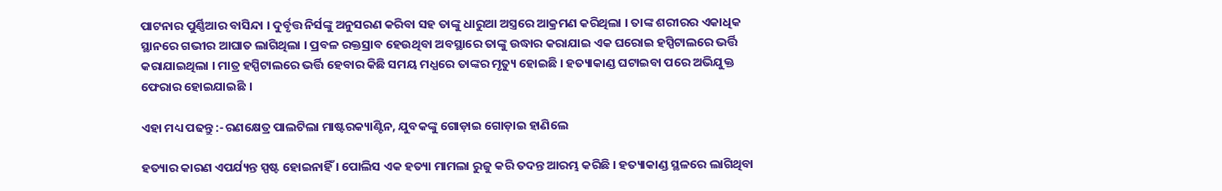ପାଟନାର ପୁର୍ଣ୍ଣିଆର ବାସିନ୍ଦା । ଦୁର୍ବୃତ୍ତ ନିର୍ସଙ୍କୁ ଅନୁସରଣ କରିବା ସହ ତାଙ୍କୁ ଧାରୁଆ ଅସ୍ତ୍ରରେ ଆକ୍ରମଣ କରିଥିଲା । ତାଙ୍କ ଶରୀରର ଏକାଧିକ ସ୍ଥାନରେ ଗଭୀର ଆଘାତ ଲାଗିଥିଲା । ପ୍ରବଳ ରକ୍ତସ୍ରାବ ହେଉଥିବା ଅବସ୍ଥାରେ ତାଙ୍କୁ ଉଦ୍ଧାର କରାଯାଇ ଏକ ଘରୋଇ ହସ୍ପିଟାଲରେ ଭର୍ତ୍ତି କରାଯାଇଥିଲା । ମାତ୍ର ହସ୍ପିଟାଲରେ ଭର୍ତ୍ତି ହେବାର କିଛି ସମୟ ମଧ୍ଯରେ ତାଙ୍କର ମୃତ୍ୟୁ ହୋଇଛି । ହତ୍ୟାକାଣ୍ଡ ଘଟାଇବା ପରେ ଅଭିଯୁକ୍ତ ଫେରାର ହୋଇଯାଇଛି ।

ଏହା ମଧ୍ୟ ପଢନ୍ତୁ :-ରଣକ୍ଷେତ୍ର ପାଲଟିଲା ମାଷ୍ଟରକ୍ୟାଣ୍ଟିନ, ଯୁବକଙ୍କୁ ଗୋଡ଼ାଇ ଗୋଡ଼ାଇ ହାଣିଲେ

ହତ୍ୟାର କାରଣ ଏପର୍ଯ୍ୟନ୍ତ ସ୍ପଷ୍ଟ ହୋଇନାହିଁ । ପୋଲିସ ଏକ ହତ୍ୟା ମାମଲା ରୁଜୁ କରି ତଦନ୍ତ ଆରମ୍ଭ କରିଛି । ହତ୍ୟାକାଣ୍ଡ ସ୍ଥଳରେ ଲାଗିଥିବା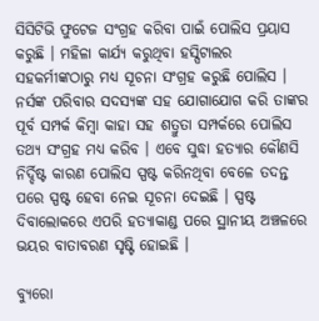ସିସିଟିଭି ଫୁଟେଜ ସଂଗ୍ରହ କରିବା ପାଇଁ ପୋଲିସ ପ୍ରୟାସ କରୁଛି । ମହିଳା କାର୍ଯ୍ୟ କରୁଥିବା ହସ୍ପିଟାଲର ସହକର୍ମୀଙ୍କଠାରୁ ମଧ୍ୟ ସୂଚନା ସଂଗ୍ରହ କରୁଛି ପୋଲିସ । ନର୍ସଙ୍କ ପରିବାର ସଦସ୍ୟଙ୍କ ସହ ଯୋଗାଯୋଗ କରି ତାଙ୍କର ପୂର୍ବ ସମ୍ପର୍କ କିମ୍ବା କାହା ସହ ଶତ୍ରୁତା ସମ୍ପର୍କରେ ପୋଲିସ ତଥ୍ୟ ସଂଗ୍ରହ ମଧ୍ୟ କରିବ । ଏବେ ସୁଦ୍ଧା ହତ୍ୟାର କୌଣସି ନିର୍ଦ୍ଦିଷ୍ଟ କାରଣ ପୋଲିସ ସ୍ପଷ୍ଟ କରିନଥିବା ବେଳେ ତଦନ୍ତ ପରେ ସ୍ପଷ୍ଟ ହେବା ନେଇ ସୂଚନା ଦେଇଛି । ସ୍ପଷ୍ଟ ଦିବାଲୋକରେ ଏପରି ହତ୍ୟାକାଣ୍ଡ ପରେ ସ୍ଥାନୀୟ ଅଞ୍ଚଳରେ ଭୟର ବାତାବରଣ ସୃଷ୍ଟି ହୋଇଛି ।

ବ୍ୟୁରୋ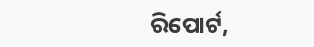ରିପୋର୍ଟ,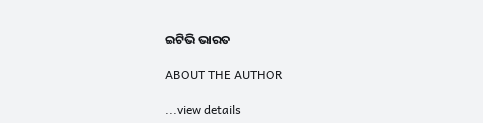ଇଟିଭି ଭାରତ

ABOUT THE AUTHOR

...view details